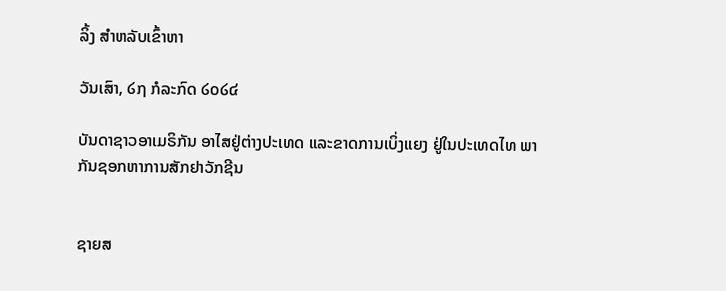ລິ້ງ ສຳຫລັບເຂົ້າຫາ

ວັນເສົາ, ໒໗ ກໍລະກົດ ໒໐໒໔

ບັນດາຊາວອາເມຣິກັນ ອາໄສຢູ່ຕ່າງປະເທດ ແລະຂາດການເບິ່ງແຍງ ຢູ່ໃນປະເທດໄທ ພາກັນຊອກຫາການສັກຢາວັກຊີນ


ຊາຍສ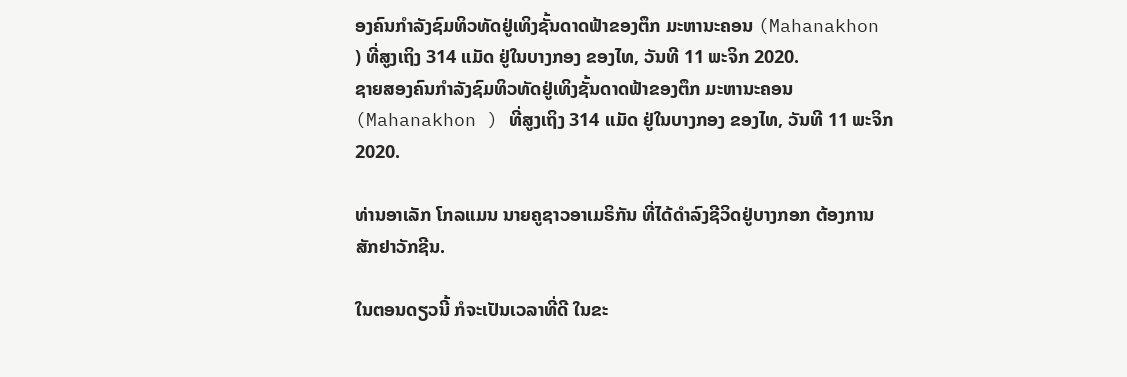ອງຄົນກຳລັງຊົມທິວທັດຢູ່ເທິງຊັ້ນດາດຟ້າຂອງຕຶກ ມະຫານະຄອນ (Mahanakhon ) ທີ່ສູງເຖິງ 314 ແມັດ ຢູ່ໃນບາງກອງ ຂອງໄທ, ວັນທີ 11 ພະຈິກ 2020.
ຊາຍສອງຄົນກຳລັງຊົມທິວທັດຢູ່ເທິງຊັ້ນດາດຟ້າຂອງຕຶກ ມະຫານະຄອນ (Mahanakhon ) ທີ່ສູງເຖິງ 314 ແມັດ ຢູ່ໃນບາງກອງ ຂອງໄທ, ວັນທີ 11 ພະຈິກ 2020.

ທ່ານອາເລັກ ໂກລແມນ ນາຍຄູຊາວອາເມຣິກັນ ທີ່ໄດ້ດຳລົງຊີວິດຢູ່ບາງກອກ ຕ້ອງການສັກຢາວັກຊີນ.

ໃນຕອນດຽວນີ້ ກໍຈະເປັນເວລາທີ່ດີ ໃນຂະ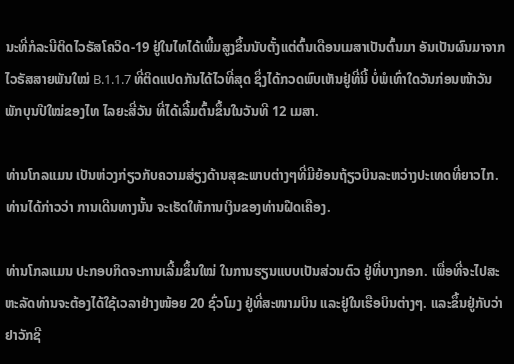ນະທີ່ກໍລະນີຕິດໄວຣັສໂຄວິດ-19 ຢູ່ໃນໄທໄດ້ເພີ້ມສູງຂຶ້ນນັບຕັ້ງແຕ່ຕົ້ນເດືອນເມສາເປັນຕົ້ນມາ ອັນເປັນຜົນມາຈາກໄວຣັສສາຍພັນໃໝ່ B.1.1.7 ທີ່ຕິດແປດກັນໄດ້ໄວທີ່ສຸດ ຊຶ່ງໄດ້ກວດພົບເຫັນຢູ່ທີ່ນີ້ ບໍ່ພໍເທົ່າໃດວັນກ່ອນໜ້າວັນພັກບຸນປີໃໝ່ຂອງໄທ ໄລຍະສີ່ວັນ ທີ່ໄດ້ເລີ້ມຕົ້ນຂຶ້ນໃນວັນທີ 12 ເມສາ.

ທ່ານໂກລແມນ ເປັນຫ່ວງກ່ຽວກັບຄວາມສ່ຽງດ້ານສຸຂະພາບຕ່າງໆທີ່ມີຍ້ອນຖ້ຽວບິນລະຫວ່າງປະເທດທີ່ຍາວໄກ. ທ່ານໄດ້ກ່າວວ່າ ການເດີນທາງນັ້ນ ຈະເຮັດໃຫ້ການເງິນຂອງທ່ານຝືດເຄືອງ.

ທ່ານໂກລແມນ ປະກອບກິດຈະການເລີ້ມຂຶ້ນໃໝ່ ໃນການຮຽນແບບເປັນສ່ວນຕົວ ຢູ່ທີ່ບາງກອກ. ເພື່ອທີ່ຈະໄປສະຫະລັດທ່ານຈະຕ້ອງໄດ້ໃຊ້ເວລາຢ່າງໜ້ອຍ 20 ຊົ່ວໂມງ ຢູ່ທີ່ສະໜາມບິນ ແລະຢູ່ໃນເຮືອບິນຕ່າງໆ. ແລະຂຶ້ນຢູ່ກັບວ່າ ຢາວັກຊີ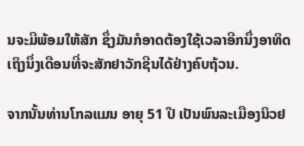ນຈະມີພ້ອມໃຫ້ສັກ ຊຶ່ງມັນກໍອາດຕ້ອງໃຊ້ເວລາອີກນຶ່ງອາທິດເຖິງນຶ່ງເດືອນທີ່ຈະສັກຢາວັກຊີນໄດ້ຢ່າງຄົບຖ້ວນ.

ຈາກນັ້ນທ່ານໂກລແມນ ອາຍຸ 51 ປີ ເປັນພົນລະເມືອງນິວຢ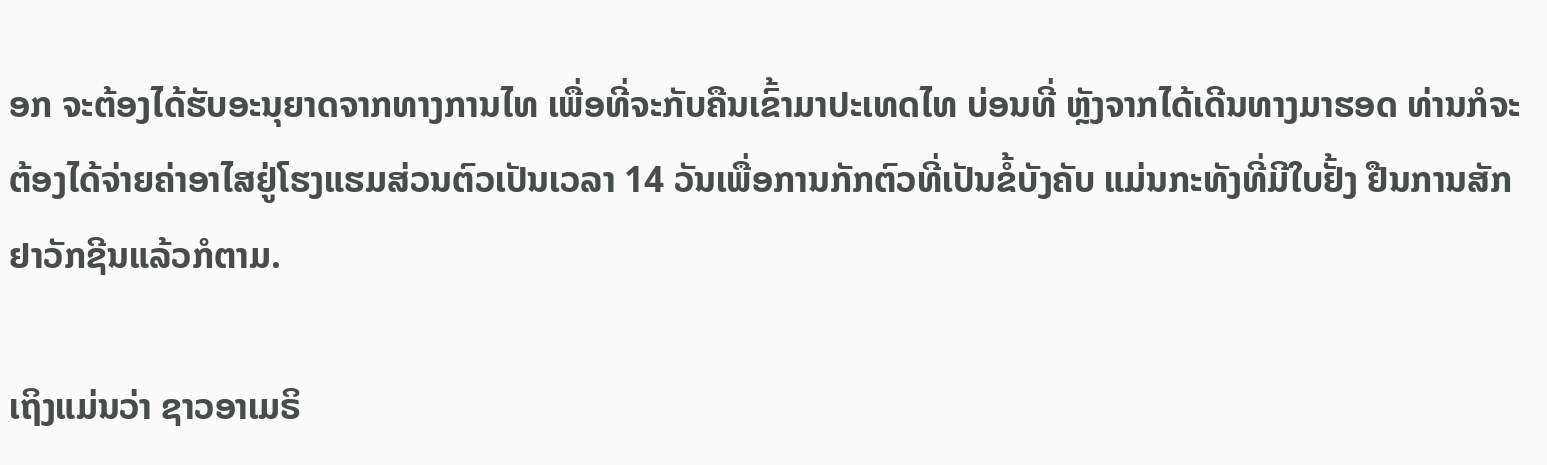ອກ ຈະຕ້ອງໄດ້ຮັບອະນຸຍາດຈາກທາງການໄທ ເພື່ອທີ່ຈະກັບຄືນເຂົ້າມາປະເທດໄທ ບ່ອນທີ່ ຫຼັງຈາກໄດ້ເດີນທາງມາຮອດ ທ່ານກໍຈະຕ້ອງໄດ້ຈ່າຍຄ່າອາໄສຢູ່ໂຮງແຮມສ່ວນຕົວເປັນເວລາ 14 ວັນເພື່ອການກັກຕົວທີ່ເປັນຂໍ້ບັງຄັບ ແມ່ນກະທັງທີ່ມີໃບຢັ້ງ ຢືນການສັກຢາວັກຊີນແລ້ວກໍຕາມ.

ເຖິງແມ່ນວ່າ ຊາວອາເມຣິ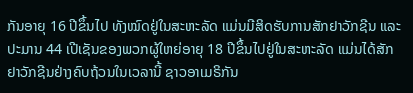ກັນອາຍຸ 16 ປີຂຶ້ນໄປ ທັງໝົດຢູ່ໃນສະຫະລັດ ແມ່ນມີສິດຮັບການສັກຢາວັກຊີນ ແລະປະມານ 44 ເປີເຊັນຂອງພວກຜູ້ໃຫຍ່ອາຍຸ 18 ປີຂຶ້ນໄປຢູ່ໃນສະຫະລັດ ແມ່ນໄດ້ສັກຢາວັກຊີນຢ່າງຄົບຖ້ວນໃນເວລານີ້ ຊາວອາເມຣິກັນ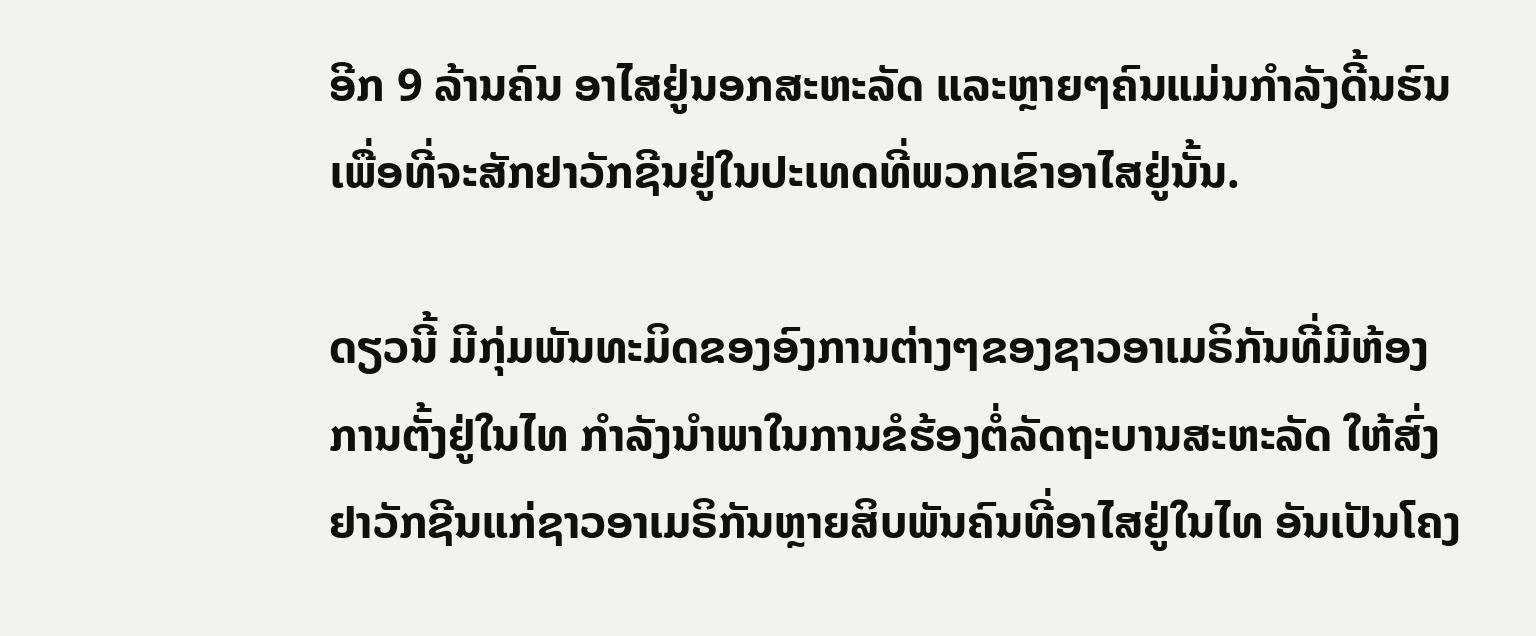ອີກ 9 ລ້ານຄົນ ອາໄສຢູ່ນອກສະຫະລັດ ແລະຫຼາຍໆຄົນແມ່ນກຳລັງດີ້ນຮົນເພື່ອທີ່ຈະສັກຢາວັກຊີນຢູ່ໃນປະເທດທີ່ພວກເຂົາອາໄສຢູ່ນັ້ນ.

ດຽວນີ້ ມີກຸ່ມພັນທະມິດຂອງອົງການຕ່າງໆຂອງຊາວອາເມຣິກັນທີ່ມີຫ້ອງການຕັ້ງຢູ່ໃນໄທ ກຳລັງນຳພາໃນການຂໍຮ້ອງຕໍ່ລັດຖະບານສະຫະລັດ ໃຫ້ສົ່ງຢາວັກຊີນແກ່ຊາວອາເມຣິກັນຫຼາຍສິບພັນຄົນທີ່ອາໄສຢູ່ໃນໄທ ອັນເປັນໂຄງ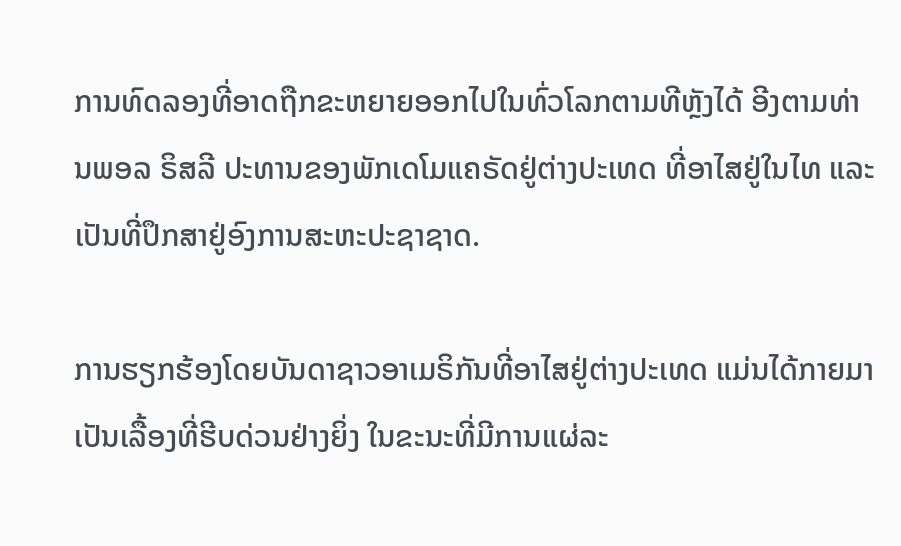ການທົດລອງທີ່ອາດຖືກຂະຫຍາຍອອກໄປໃນທົ່ວໂລກຕາມທີຫຼັງໄດ້ ອີງຕາມທ່ານພອລ ຣິສລີ ປະທານຂອງພັກເດໂມແຄຣັດຢູ່ຕ່າງປະເທດ ທີ່ອາໄສຢູ່ໃນໄທ ແລະເປັນທີ່ປຶກສາຢູ່ອົງການສະຫະປະຊາຊາດ.

ການຮຽກຮ້ອງໂດຍບັນດາຊາວອາເມຣິກັນທີ່ອາໄສຢູ່ຕ່າງປະເທດ ແມ່ນໄດ້ກາຍມາເປັນເລື້ອງທີ່ຮີບດ່ວນຢ່າງຍິ່ງ ໃນຂະນະທີ່ມີການແຜ່ລະ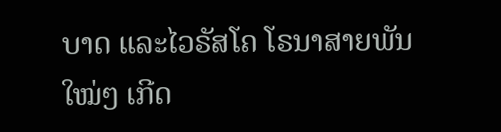ບາດ ແລະໄວຣັສໂຄ ໂຣນາສາຍພັນໃໝ່ໆ ເກີດ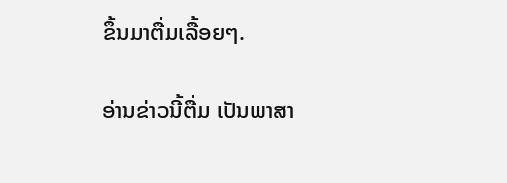ຂຶ້ນມາຕື່ມເລື້ອຍໆ.

ອ່ານຂ່າວນີ້ຕື່ມ ເປັນພາສາ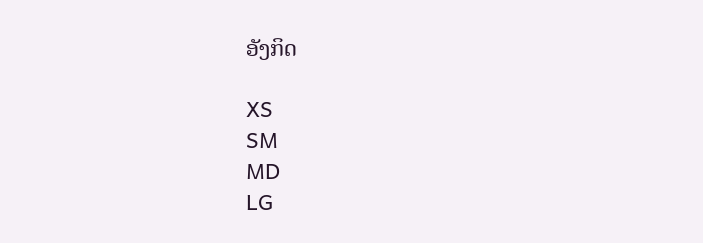ອັງກິດ

XS
SM
MD
LG